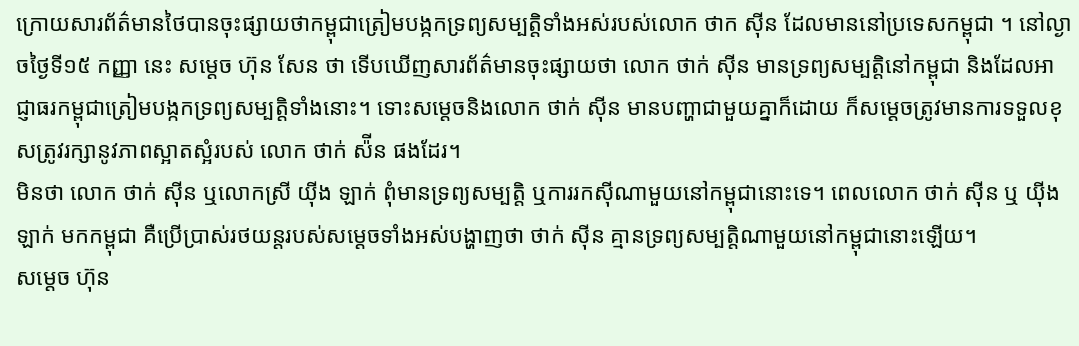ក្រោយសារព័ត៌មានថៃបានចុះផ្សាយថាកម្ពុជាត្រៀមបង្កកទ្រព្យសម្បត្តិទាំងអស់របស់លោក ថាក ស៊ីន ដែលមាននៅប្រទេសកម្ពុជា ។ នៅល្ងាចថ្ងៃទី១៥ កញ្ញា នេះ សម្ដេច ហ៊ុន សែន ថា ទើបឃើញសារព័ត៌មានចុះផ្សាយថា លោក ថាក់ ស៊ីន មានទ្រព្យសម្បត្តិនៅកម្ពុជា និងដែលអាជ្ញាធរកម្ពុជាត្រៀមបង្កកទ្រព្យសម្បត្តិទាំងនោះ។ ទោះសម្ដេចនិងលោក ថាក់ ស៊ីន មានបញ្ហាជាមួយគ្នាក៏ដោយ ក៏សម្ដេចត្រូវមានការទទួលខុសត្រូវរក្សានូវភាពស្អាតស្អំរបស់ លោក ថាក់ ស៉ីន ផងដែរ។
មិនថា លោក ថាក់ ស៊ីន ឬលោកស្រី យ៉ីង ឡាក់ ពុំមានទ្រព្យសម្បត្តិ ឬការរកស៊ីណាមួយនៅកម្ពុជានោះទេ។ ពេលលោក ថាក់ ស៊ីន ឬ យ៉ីង ឡាក់ មកកម្ពុជា គឺប្រើប្រាស់រថយន្តរបស់សម្ដេចទាំងអស់បង្ហាញថា ថាក់ ស៊ីន គ្មានទ្រព្យសម្បត្តិណាមួយនៅកម្ពុជានោះឡើយ។
សម្ដេច ហ៊ុន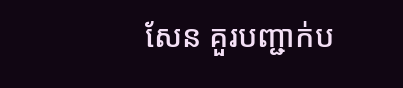សែន គួរបញ្ជាក់ប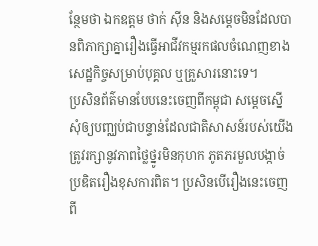ន្ថែមថា ឯកឧត្តម ថាក់ ស៊ីន និងសម្ដេចមិនដែលបានពិភាក្សាគ្នារឿងធ្វើអាជីវកម្មរកផលចំណេញខាងសេដ្ឋកិច្ចសម្រាប់បុគ្គល ឬគ្រួសារនោះទេ។
ប្រសិនព័ត៌មានបែបនេះចេញពីកម្ពុជា សម្ដេចស្នើសុំឲ្យបញ្ឈប់ជាបន្ទាន់ដែលជាតិសាសន៍របស់យើងត្រូវរក្សានូវភាពថ្លៃថ្នូរមិនកុហក ភូតភរមួលបង្កាច់
ប្រឌិតរឿងខុសការពិត។ ប្រសិនបើរឿងនេះចេញពី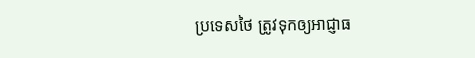ប្រទេសថៃ ត្រូវទុកឲ្យអាជ្ញាធ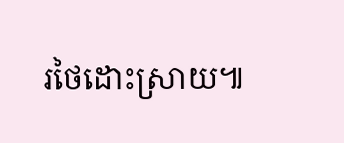រថៃដោះស្រាយ៕